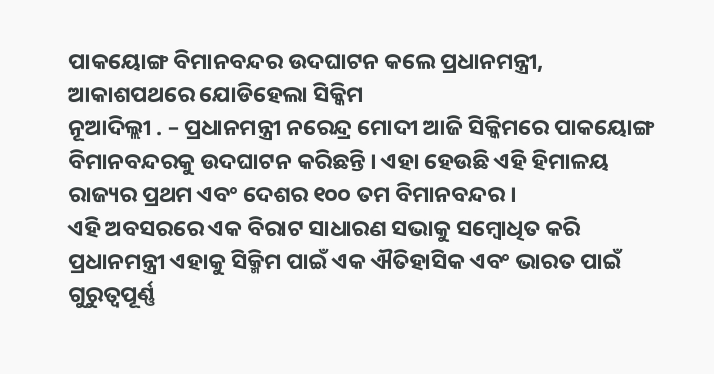ପାକୟୋଙ୍ଗ ବିମାନବନ୍ଦର ଉଦଘାଟନ କଲେ ପ୍ରଧାନମନ୍ତ୍ରୀ, ଆକାଶପଥରେ ଯୋଡିହେଲା ସିକ୍କିମ
ନୂଆଦିଲ୍ଲୀ . – ପ୍ରଧାନମନ୍ତ୍ରୀ ନରେନ୍ଦ୍ର ମୋଦୀ ଆଜି ସିକ୍କିମରେ ପାକୟୋଙ୍ଗ ବିମାନବନ୍ଦରକୁ ଉଦଘାଟନ କରିଛନ୍ତି । ଏହା ହେଉଛି ଏହି ହିମାଳୟ ରାଜ୍ୟର ପ୍ରଥମ ଏବଂ ଦେଶର ୧୦୦ ତମ ବିମାନବନ୍ଦର ।
ଏହି ଅବସରରେ ଏକ ବିରାଟ ସାଧାରଣ ସଭାକୁ ସମ୍ବୋଧିତ କରି ପ୍ରଧାନମନ୍ତ୍ରୀ ଏହାକୁ ସିକ୍ମିମ ପାଇଁ ଏକ ଐତିହାସିକ ଏବଂ ଭାରତ ପାଇଁ ଗୁରୁତ୍ୱପୂର୍ଣ୍ଣ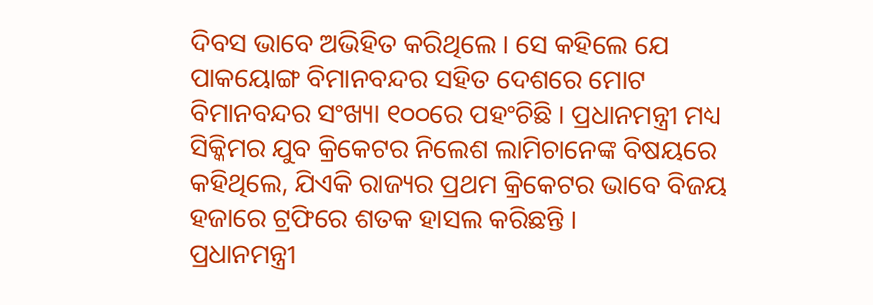ଦିବସ ଭାବେ ଅଭିହିତ କରିଥିଲେ । ସେ କହିଲେ ଯେ ପାକୟୋଙ୍ଗ ବିମାନବନ୍ଦର ସହିତ ଦେଶରେ ମୋଟ ବିମାନବନ୍ଦର ସଂଖ୍ୟା ୧୦୦ରେ ପହଂଚିଛି । ପ୍ରଧାନମନ୍ତ୍ରୀ ମଧ୍ୟ ସିକ୍କିମର ଯୁବ କ୍ରିକେଟର ନିଲେଶ ଲାମିଚାନେଙ୍କ ବିଷୟରେ କହିଥିଲେ, ଯିଏକି ରାଜ୍ୟର ପ୍ରଥମ କ୍ରିକେଟର ଭାବେ ବିଜୟ ହଜାରେ ଟ୍ରଫିରେ ଶତକ ହାସଲ କରିଛନ୍ତି ।
ପ୍ରଧାନମନ୍ତ୍ରୀ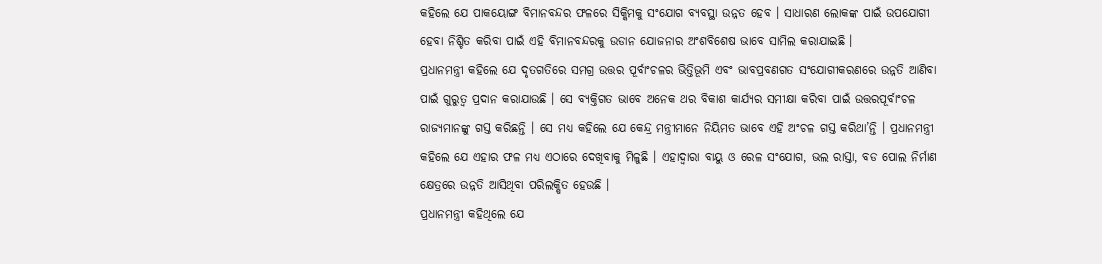କହିଲେ ଯେ ପାକୟୋଙ୍ଗ ବିମାନବନ୍ଦର ଫଳରେ ସିକ୍କିମକୁ ସଂଯୋଗ ବ୍ୟବସ୍ଥା ଉନ୍ନତ ହେବ । ସାଧାରଣ ଲୋକଙ୍କ ପାଇଁ ଉପଯୋଗୀ ହେବା ନିଶ୍ଚିତ କରିବା ପାଇଁ ଏହି ବିମାନବନ୍ଦରକୁ ଉଡାନ ଯୋଜନାର ଅଂଶବିଶେଷ ଭାବେ ସାମିଲ କରାଯାଇଛି ।
ପ୍ରଧାନମନ୍ତ୍ରୀ କହିଲେ ଯେ ଦୃତଗତିରେ ସମଗ୍ର ଉତ୍ତର ପୂର୍ବାଂଚଳର ଭିତ୍ତିଭୂମି ଏବଂ ଭାବପ୍ରବଣଗତ ସଂଯୋଗୀକରଣରେ ଉନ୍ନତି ଆଣିବା ପାଇଁ ଗୁରୁତ୍ୱ ପ୍ରଦାନ କରାଯାଉଛି । ସେ ବ୍ୟକ୍ତିଗତ ଭାବେ ଅନେକ ଥର ବିକାଶ କାର୍ଯ୍ୟର ସମୀକ୍ଷା କରିବା ପାଇଁ ଉତ୍ତରପୂର୍ବାଂଚଳ ରାଜ୍ୟମାନଙ୍କୁ ଗସ୍ତ କରିଛନ୍ତି । ସେ ମଧ୍ୟ କହିଲେ ଯେ କେନ୍ଦ୍ର ମନ୍ତ୍ରୀମାନେ ନିୟିମତ ଭାବେ ଏହି ଅଂଚଳ ଗସ୍ତ କରିଥା’ନ୍ତି । ପ୍ରଧାନମନ୍ତ୍ରୀ କହିଲେ ଯେ ଏହାର ଫଳ ମଧ୍ୟ ଏଠାରେ ଦେଖିବାକୁ ମିଳୁଛି । ଏହାଦ୍ୱାରା ବାୟୁ ଓ ରେଳ ସଂଯୋଗ, ଭଲ ରାସ୍ତା, ବଡ ପୋଲ ନିର୍ମାଣ କ୍ଷେତ୍ରରେ ଉନ୍ନତି ଆସିଥିବା ପରିଲକ୍ଷିତ ହେଉଛି ।
ପ୍ରଧାନମନ୍ତ୍ରୀ କହିଥିଲେ ଯେ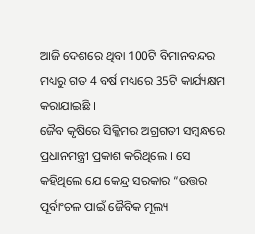ଆଜି ଦେଶରେ ଥିବା 100ଟି ବିମାନବନ୍ଦର ମଧ୍ୟରୁ ଗତ 4 ବର୍ଷ ମଧ୍ୟରେ 35ଟି କାର୍ଯ୍ୟକ୍ଷମ କରାଯାଇଛି ।
ଜୈବ କୃଷିରେ ସିକ୍କିମର ଅଗ୍ରଗତୀ ସମ୍ବନ୍ଧରେ ପ୍ରଧାନମନ୍ତ୍ରୀ ପ୍ରକାଶ କରିଥିଲେ । ସେ କହିଥିଲେ ଯେ କେନ୍ଦ୍ର ସରକାର “ଉତ୍ତର ପୂର୍ବାଂଚଳ ପାଇଁ ଜୈବିକ ମୂଲ୍ୟ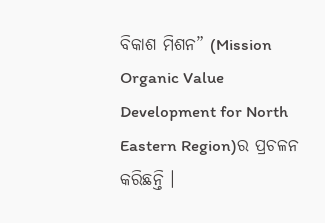ବିକାଶ ମିଶନ” (Mission Organic Value Development for North Eastern Region)ର ପ୍ରଚଳନ କରିଛନ୍ତି ।